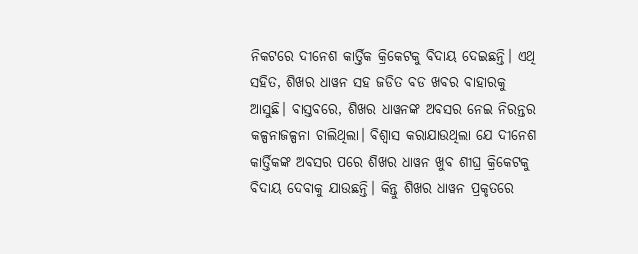ନିକଟରେ ଦୀନେଶ କାର୍ତ୍ତିକ କ୍ରିକେଟକୁ ବିଦାୟ ଦେଇଛନ୍ତି। ଏଥି ସହିତ, ଶିଖର ଧାୱନ ସହ ଜଡିତ ବଡ ଖବର ବାହାରକୁ ଆସୁଛି। ବାସ୍ତବରେ, ଶିଖର ଧାୱନଙ୍କ ଅବସର ନେଇ ନିରନ୍ତର କଳ୍ପନାଜଳ୍ପନା ଚାଲିଥିଲା। ବିଶ୍ୱାସ କରାଯାଉଥିଲା ଯେ ଦୀନେଶ କାର୍ତ୍ତିକଙ୍କ ଅବସର ପରେ ଶିଖର ଧାୱନ ଖୁବ ଶୀଘ୍ର କ୍ରିକେଟକୁ ବିଦାୟ ଦେବାକୁ ଯାଉଛନ୍ତି। କିନ୍ତୁ ଶିଖର ଧାୱନ ପ୍ରକୃତରେ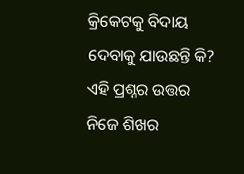କ୍ରିକେଟକୁ ବିଦାୟ ଦେବାକୁ ଯାଉଛନ୍ତି କି? ଏହି ପ୍ରଶ୍ନର ଉତ୍ତର ନିଜେ ଶିଖର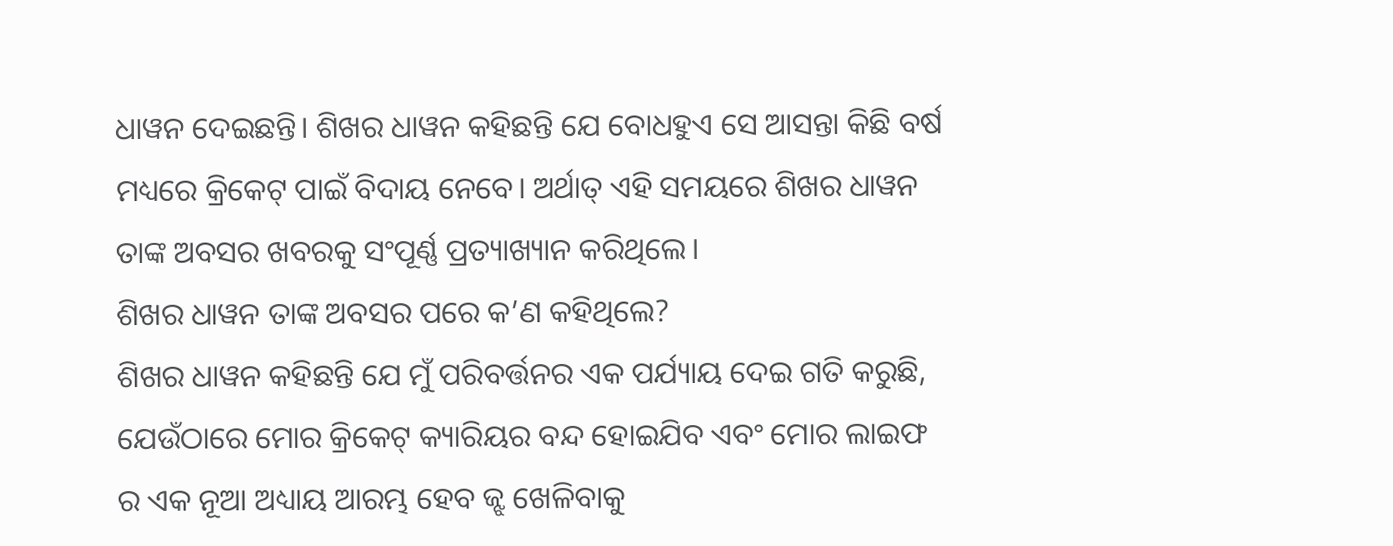ଧାୱନ ଦେଇଛନ୍ତି। ଶିଖର ଧାୱନ କହିଛନ୍ତି ଯେ ବୋଧହୁଏ ସେ ଆସନ୍ତା କିଛି ବର୍ଷ ମଧ୍ୟରେ କ୍ରିକେଟ୍ ପାଇଁ ବିଦାୟ ନେବେ। ଅର୍ଥାତ୍ ଏହି ସମୟରେ ଶିଖର ଧାୱନ ତାଙ୍କ ଅବସର ଖବରକୁ ସଂପୂର୍ଣ୍ଣ ପ୍ରତ୍ୟାଖ୍ୟାନ କରିଥିଲେ।
ଶିଖର ଧାୱନ ତାଙ୍କ ଅବସର ପରେ କ’ଣ କହିଥିଲେ?
ଶିଖର ଧାୱନ କହିଛନ୍ତି ଯେ ମୁଁ ପରିବର୍ତ୍ତନର ଏକ ପର୍ଯ୍ୟାୟ ଦେଇ ଗତି କରୁଛି, ଯେଉଁଠାରେ ମୋର କ୍ରିକେଟ୍ କ୍ୟାରିୟର ବନ୍ଦ ହୋଇଯିବ ଏବଂ ମୋର ଲାଇଫ ର ଏକ ନୂଆ ଅଧ୍ୟାୟ ଆରମ୍ଭ ହେବ ଜ୍ଝ ଖେଳିବାକୁ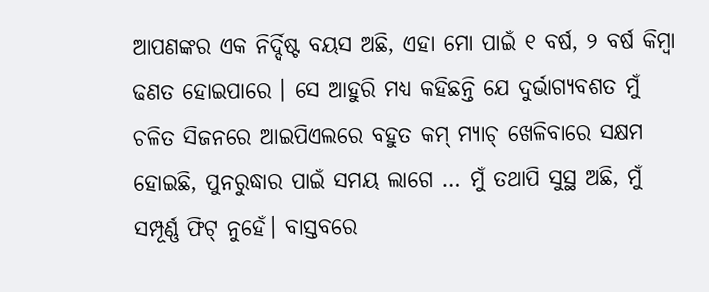ଆପଣଙ୍କର ଏକ ନିର୍ଦ୍ଦିଷ୍ଟ ବୟସ ଅଛି, ଏହା ମୋ ପାଇଁ ୧ ବର୍ଷ, ୨ ବର୍ଷ କିମ୍ବା ଢଣତ ହୋଇପାରେ । ସେ ଆହୁରି ମଧ୍ୟ କହିଛନ୍ତି ଯେ ଦୁର୍ଭାଗ୍ୟବଶତ ମୁଁ ଚଳିତ ସିଜନରେ ଆଇପିଏଲରେ ବହୁତ କମ୍ ମ୍ୟାଚ୍ ଖେଳିବାରେ ସକ୍ଷମ ହୋଇଛି, ପୁନରୁଦ୍ଧାର ପାଇଁ ସମୟ ଲାଗେ … ମୁଁ ତଥାପି ସୁସ୍ଥ ଅଛି, ମୁଁ ସମ୍ପୂର୍ଣ୍ଣ ଫିଟ୍ ନୁହେଁ। ବାସ୍ତବରେ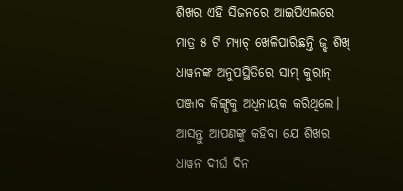ଶିଖର ଏହି ସିଜନରେ ଆଇପିଏଲରେ ମାତ୍ର ୫ ଟି ମ୍ୟାଚ୍ ଖେଳିପାରିଛନ୍ତି ଜ୍ଝ ଶିଖ୍ ଧାୱନଙ୍କ ଅନୁପସ୍ଥିତିରେ ସାମ୍ କୁରାନ୍ ପଞ୍ଜାବ କିଙ୍ଗ୍ସକୁ ଅଧିନାୟକ କରିଥିଲେ।
ଆସନ୍ତୁ ଆପଣଙ୍କୁ କହିବା ଯେ ଶିଖର ଧାୱନ ଦୀର୍ଘ ଦିନ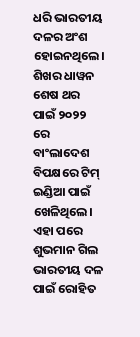ଧରି ଭାରତୀୟ ଦଳର ଅଂଶ ହୋଇନଥିଲେ। ଶିଖର ଧାୱନ ଶେଷ ଥର ପାଇଁ ୨୦୨୨ ରେ ବାଂଲାଦେଶ ବିପକ୍ଷରେ ଟିମ୍ ଇଣ୍ଡିଆ ପାଇଁ ଖେଳିଥିଲେ। ଏହା ପରେ ଶୁଭମାନ ଗିଲ ଭାରତୀୟ ଦଳ ପାଇଁ ରୋହିତ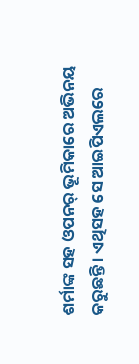ଶର୍ମାଙ୍କ ସହ ଓପନର୍ ଭୂମିକାରେ ଅଭିନୟ କରୁଛନ୍ତି। ଏଥିସହ ସେ ଆଇପିଏଲରେ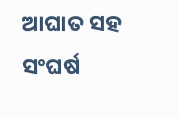ଆଘାତ ସହ ସଂଘର୍ଷ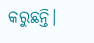କରୁଛନ୍ତି।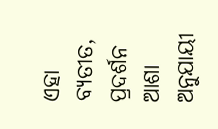ଏହା ବ୍ୟତୀତ, ପ୍ରଦର୍ଶନ ଆଶା ଅନୁଯାୟୀ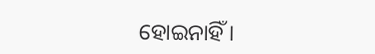ହୋଇନାହିଁ ।